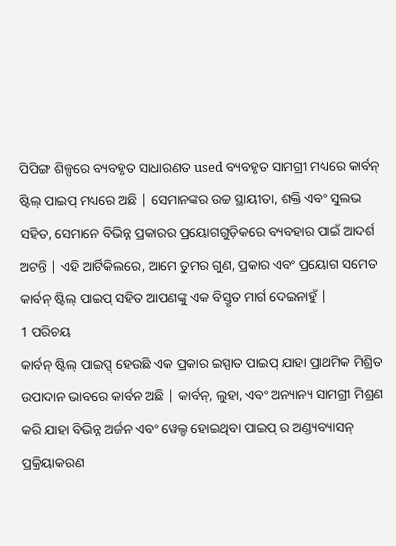ପିପିଙ୍ଗ ଶିଳ୍ପରେ ବ୍ୟବହୃତ ସାଧାରଣତ used ବ୍ୟବହୃତ ସାମଗ୍ରୀ ମଧ୍ୟରେ କାର୍ବନ୍ ଷ୍ଟିଲ୍ ପାଇପ୍ ମଧ୍ୟରେ ଅଛି | ସେମାନଙ୍କର ଉଚ୍ଚ ସ୍ଥାୟୀତା, ଶକ୍ତି ଏବଂ ସୁଲଭ ସହିତ, ସେମାନେ ବିଭିନ୍ନ ପ୍ରକାରର ପ୍ରୟୋଗଗୁଡ଼ିକରେ ବ୍ୟବହାର ପାଇଁ ଆଦର୍ଶ ଅଟନ୍ତି | ଏହି ଆର୍ଟିକିଲରେ, ଆମେ ତୁମର ଗୁଣ, ପ୍ରକାର ଏବଂ ପ୍ରୟୋଗ ସମେତ କାର୍ବନ୍ ଷ୍ଟିଲ୍ ପାଇପ୍ ସହିତ ଆପଣଙ୍କୁ ଏକ ବିସ୍ତୃତ ମାର୍ଗ ଦେଇନାହୁଁ |
1 ପରିଚୟ
କାର୍ବନ୍ ଷ୍ଟିଲ୍ ପାଇପ୍ସ୍ ହେଉଛି ଏକ ପ୍ରକାର ଇସ୍ପାତ ପାଇପ୍ ଯାହା ପ୍ରାଥମିକ ମିଶ୍ରିତ ଉପାଦାନ ଭାବରେ କାର୍ବନ ଅଛି | କାର୍ବନ୍, ଲୁହା, ଏବଂ ଅନ୍ୟାନ୍ୟ ସାମଗ୍ରୀ ମିଶ୍ରଣ କରି ଯାହା ବିଭିନ୍ନ ଅର୍ଜନ ଏବଂ ୱେଲ୍ଡ ହୋଇଥିବା ପାଇପ୍ ର ଅଣ୍ଡ୍ୟବ୍ୟାସନ୍ ପ୍ରକ୍ରିୟାକରଣ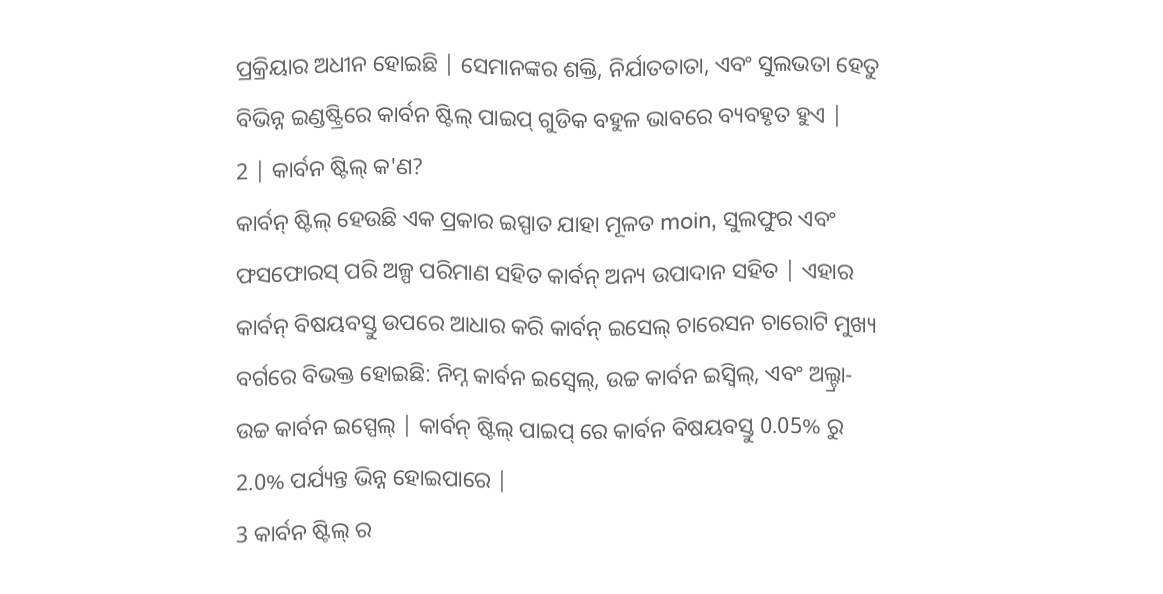ପ୍ରକ୍ରିୟାର ଅଧୀନ ହୋଇଛି | ସେମାନଙ୍କର ଶକ୍ତି, ନିର୍ଯାତତାତା, ଏବଂ ସୁଲଭତା ହେତୁ ବିଭିନ୍ନ ଇଣ୍ଡଷ୍ଟ୍ରିରେ କାର୍ବନ ଷ୍ଟିଲ୍ ପାଇପ୍ ଗୁଡିକ ବହୁଳ ଭାବରେ ବ୍ୟବହୃତ ହୁଏ |
2 | କାର୍ବନ ଷ୍ଟିଲ୍ କ'ଣ?
କାର୍ବନ୍ ଷ୍ଟିଲ୍ ହେଉଛି ଏକ ପ୍ରକାର ଇସ୍ପାତ ଯାହା ମୂଳତ moin, ସୁଲଫୁର ଏବଂ ଫସଫୋରସ୍ ପରି ଅଳ୍ପ ପରିମାଣ ସହିତ କାର୍ବନ୍ ଅନ୍ୟ ଉପାଦାନ ସହିତ | ଏହାର କାର୍ବନ୍ ବିଷୟବସ୍ତୁ ଉପରେ ଆଧାର କରି କାର୍ବନ୍ ଇସେଲ୍ ଚାରେସନ ଚାରୋଟି ମୁଖ୍ୟ ବର୍ଗରେ ବିଭକ୍ତ ହୋଇଛି: ନିମ୍ନ କାର୍ବନ ଇସ୍ବେଲ୍, ଉଚ୍ଚ କାର୍ବନ ଇସ୍ବିଲ୍, ଏବଂ ଅଲ୍ଟ୍ରା-ଉଚ୍ଚ କାର୍ବନ ଇସ୍ପେଲ୍ | କାର୍ବନ୍ ଷ୍ଟିଲ୍ ପାଇପ୍ ରେ କାର୍ବନ ବିଷୟବସ୍ତୁ 0.05% ରୁ 2.0% ପର୍ଯ୍ୟନ୍ତ ଭିନ୍ନ ହୋଇପାରେ |
3 କାର୍ବନ ଷ୍ଟିଲ୍ ର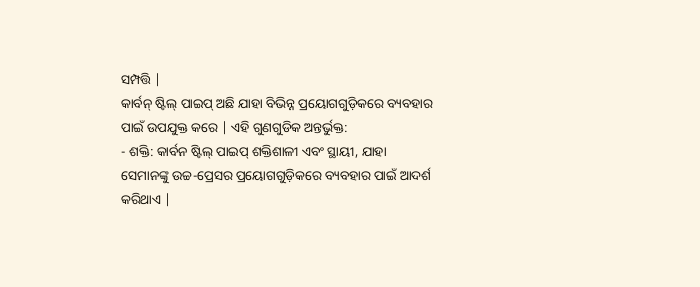ସମ୍ପତ୍ତି |
କାର୍ବନ୍ ଷ୍ଟିଲ୍ ପାଇପ୍ ଅଛି ଯାହା ବିଭିନ୍ନ ପ୍ରୟୋଗଗୁଡ଼ିକରେ ବ୍ୟବହାର ପାଇଁ ଉପଯୁକ୍ତ କରେ | ଏହି ଗୁଣଗୁଡିକ ଅନ୍ତର୍ଭୁକ୍ତ:
- ଶକ୍ତି: କାର୍ବନ ଷ୍ଟିଲ୍ ପାଇପ୍ ଶକ୍ତିଶାଳୀ ଏବଂ ସ୍ଥାୟୀ, ଯାହା ସେମାନଙ୍କୁ ଉଚ୍ଚ-ପ୍ରେସର ପ୍ରୟୋଗଗୁଡ଼ିକରେ ବ୍ୟବହାର ପାଇଁ ଆଦର୍ଶ କରିଥାଏ |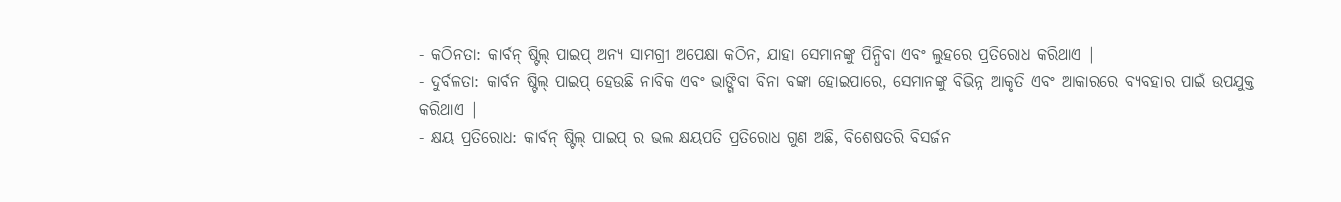- କଠିନତା: କାର୍ବନ୍ ଷ୍ଟିଲ୍ ପାଇପ୍ ଅନ୍ୟ ସାମଗ୍ରୀ ଅପେକ୍ଷା କଠିନ, ଯାହା ସେମାନଙ୍କୁ ପିନ୍ଧିବା ଏବଂ ଲୁହରେ ପ୍ରତିରୋଧ କରିଥାଏ |
- ଦୁର୍ବଳତା: କାର୍ବନ ଷ୍ଟିଲ୍ ପାଇପ୍ ହେଉଛି ନାବିକ ଏବଂ ଭାଙ୍ଗିବା ବିନା ବଙ୍କା ହୋଇପାରେ, ସେମାନଙ୍କୁ ବିଭିନ୍ନ ଆକୃତି ଏବଂ ଆକାରରେ ବ୍ୟବହାର ପାଇଁ ଉପଯୁକ୍ତ କରିଥାଏ |
- କ୍ଷୟ ପ୍ରତିରୋଧ: କାର୍ବନ୍ ଷ୍ଟିଲ୍ ପାଇପ୍ ର ଭଲ କ୍ଷୟପତି ପ୍ରତିରୋଧ ଗୁଣ ଅଛି, ବିଶେଷତରି ବିସର୍ଜନ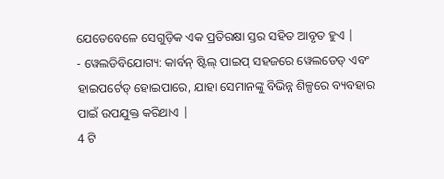ଯେତେବେଳେ ସେଗୁଡ଼ିକ ଏକ ପ୍ରତିରକ୍ଷା ସ୍ତର ସହିତ ଆବୃତ ହୁଏ |
- ୱେଲଡିବିଯୋଗ୍ୟ: କାର୍ବନ୍ ଷ୍ଟିଲ୍ ପାଇପ୍ ସହଜରେ ୱେଲଡେଡ୍ ଏବଂ ହାଇପର୍ଟେଡ୍ ହୋଇପାରେ, ଯାହା ସେମାନଙ୍କୁ ବିଭିନ୍ନ ଶିଳ୍ପରେ ବ୍ୟବହାର ପାଇଁ ଉପଯୁକ୍ତ କରିଥାଏ |
4 ଟି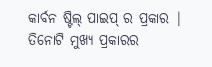କାର୍ବନ ଷ୍ଟିଲ୍ ପାଇପ୍ ର ପ୍ରକାର |
ତିନୋଟି ମୁଖ୍ୟ ପ୍ରକାରର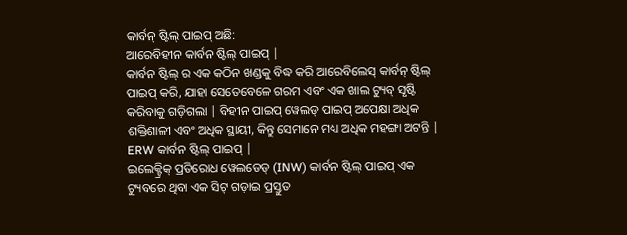କାର୍ବନ୍ ଷ୍ଟିଲ୍ ପାଇପ୍ ଅଛି:
ଆରେବିହୀନ କାର୍ବନ ଷ୍ଟିଲ୍ ପାଇପ୍ |
କାର୍ବନ ଷ୍ଟିଲ୍ ର ଏକ କଠିନ ଖଣ୍ଡକୁ ବିଦ୍ଧ କରି ଆରେବିଲେସ୍ କାର୍ବନ୍ ଷ୍ଟିଲ୍ ପାଇପ୍ କରି, ଯାହା ସେତେବେଳେ ଗରମ ଏବଂ ଏକ ଖାଲ ଟ୍ୟୁବ୍ ସୃଷ୍ଟି କରିବାକୁ ଗଡ଼ିଗଲା | ବିହୀନ ପାଇପ୍ ୱେଲଡ୍ ପାଇପ୍ ଅପେକ୍ଷା ଅଧିକ ଶକ୍ତିଶାଳୀ ଏବଂ ଅଧିକ ସ୍ଥାୟୀ, କିନ୍ତୁ ସେମାନେ ମଧ୍ୟ ଅଧିକ ମହଙ୍ଗା ଅଟନ୍ତି |
ERW କାର୍ବନ ଷ୍ଟିଲ୍ ପାଇପ୍ |
ଇଲେକ୍ଟ୍ରିକ୍ ପ୍ରତିରୋଧ ୱେଲଡେଡ୍ (INW) କାର୍ବନ ଷ୍ଟିଲ୍ ପାଇପ୍ ଏକ ଟ୍ୟୁବରେ ଥିବା ଏକ ସିଟ୍ ଗଡ଼ାଇ ପ୍ରସ୍ତୁତ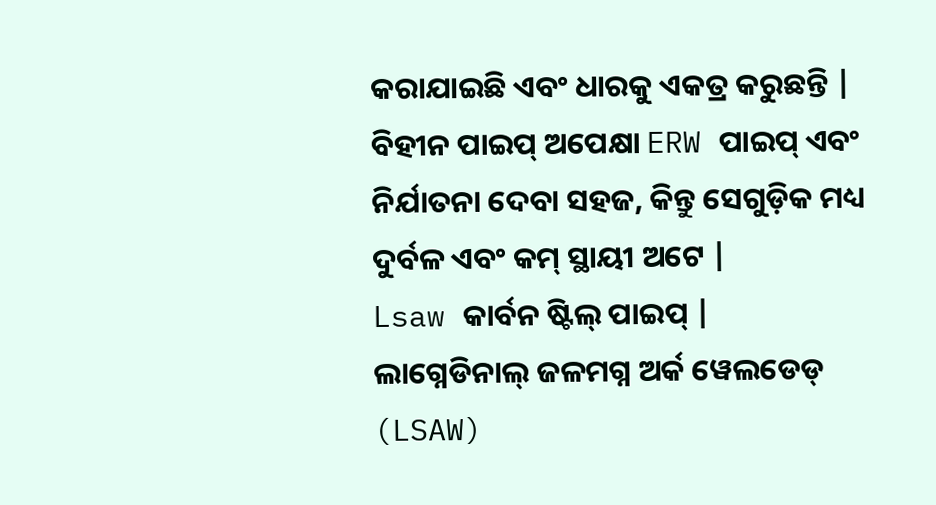କରାଯାଇଛି ଏବଂ ଧାରକୁ ଏକତ୍ର କରୁଛନ୍ତି | ବିହୀନ ପାଇପ୍ ଅପେକ୍ଷା ERW ପାଇପ୍ ଏବଂ ନିର୍ଯାତନା ଦେବା ସହଜ, କିନ୍ତୁ ସେଗୁଡ଼ିକ ମଧ୍ୟ ଦୁର୍ବଳ ଏବଂ କମ୍ ସ୍ଥାୟୀ ଅଟେ |
Lsaw କାର୍ବନ ଷ୍ଟିଲ୍ ପାଇପ୍ |
ଲାଗ୍ନେଡିନାଲ୍ ଜଳମଗ୍ନ ଅର୍କ ୱେଲଡେଡ୍ (LSAW)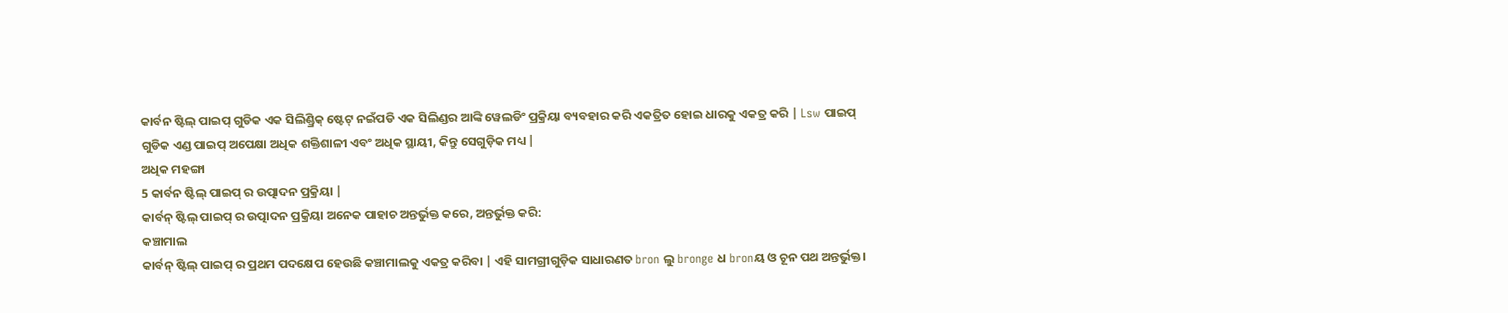କାର୍ବନ ଷ୍ଟିଲ୍ ପାଇପ୍ ଗୁଡିକ ଏକ ସିଲିଣ୍ଡ୍ରିକ୍ ଷ୍ଟେଟ୍ ନଇଁପଡି ଏକ ସିଲିଣ୍ଡର ଆଙ୍କି ୱେଲଡିଂ ପ୍ରକ୍ରିୟା ବ୍ୟବହାର କରି ଏକତ୍ରିତ ହୋଇ ଧାରକୁ ଏକତ୍ର କରି | Lsw ପାଇପ୍ ଗୁଡିକ ଏଣ୍ଡ ପାଇପ୍ ଅପେକ୍ଷା ଅଧିକ ଶକ୍ତିଶାଳୀ ଏବଂ ଅଧିକ ସ୍ଥାୟୀ, କିନ୍ତୁ ସେଗୁଡ଼ିକ ମଧ୍ୟ |
ଅଧିକ ମହଙ୍ଗା
5 କାର୍ବନ ଷ୍ଟିଲ୍ ପାଇପ୍ ର ଉତ୍ପାଦନ ପ୍ରକ୍ରିୟା |
କାର୍ବନ୍ ଷ୍ଟିଲ୍ ପାଇପ୍ ର ଉତ୍ପାଦନ ପ୍ରକ୍ରିୟା ଅନେକ ପାହାଚ ଅନ୍ତର୍ଭୁକ୍ତ କରେ, ଅନ୍ତର୍ଭୁକ୍ତ କରି:
କଞ୍ଚାମାଲ
କାର୍ବନ୍ ଷ୍ଟିଲ୍ ପାଇପ୍ ର ପ୍ରଥମ ପଦକ୍ଷେପ ହେଉଛି କଞ୍ଚାମାଲକୁ ଏକତ୍ର କରିବା | ଏହି ସାମଗ୍ରୀଗୁଡ଼ିକ ସାଧାରଣତ bron ଲୁ bronge ଧ bronୟ ଓ ଚୂନ ପଥ ଅନ୍ତର୍ଭୁକ୍ତ।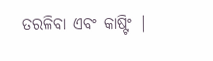ତରଳିବା ଏବଂ କାଷ୍ଟିଂ |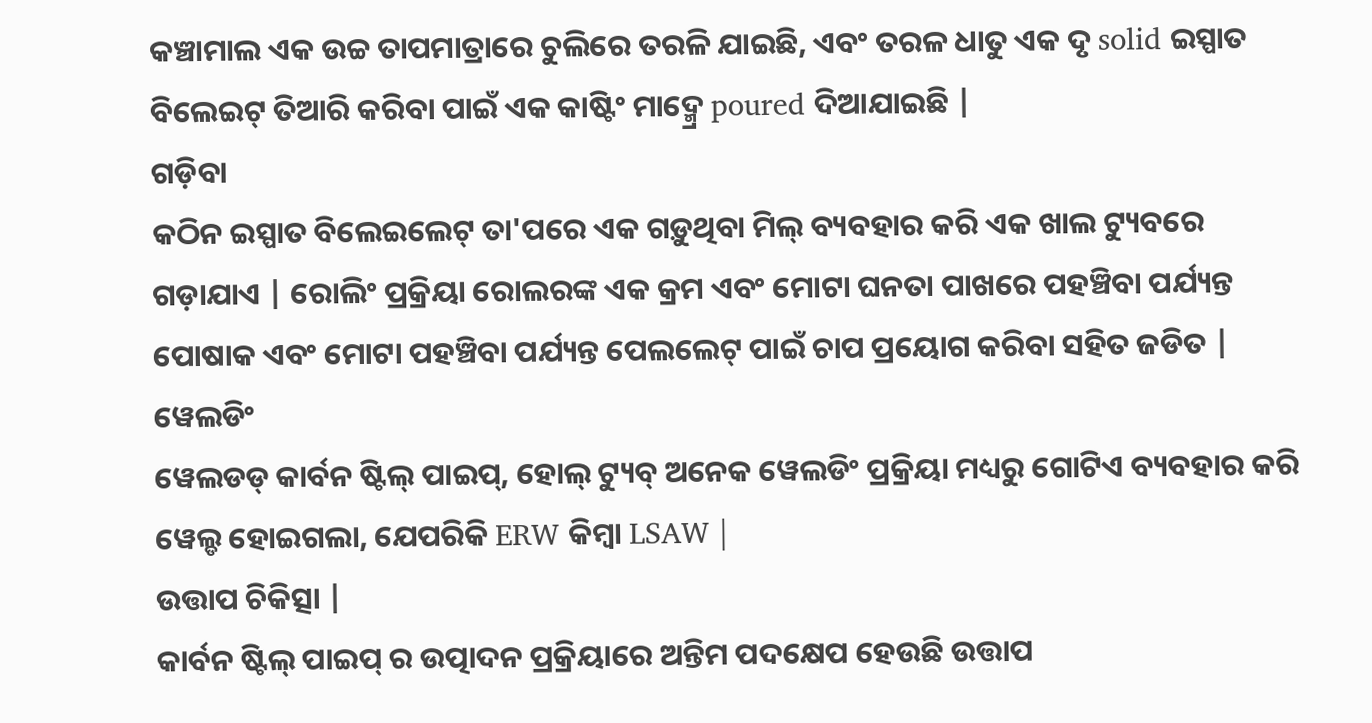କଞ୍ଚାମାଲ ଏକ ଉଚ୍ଚ ତାପମାତ୍ରାରେ ଚୁଲିରେ ତରଳି ଯାଇଛି, ଏବଂ ତରଳ ଧାତୁ ଏକ ଦୃ solid ଇସ୍ପାତ ବିଲେଇଟ୍ ତିଆରି କରିବା ପାଇଁ ଏକ କାଷ୍ଟିଂ ମାଦ୍ମ୍ରେ poured ଦିଆଯାଇଛି |
ଗଡ଼ିବା
କଠିନ ଇସ୍ପାତ ବିଲେଇଲେଟ୍ ତା'ପରେ ଏକ ଗଡ଼ୁଥିବା ମିଲ୍ ବ୍ୟବହାର କରି ଏକ ଖାଲ ଟ୍ୟୁବରେ ଗଡ଼ାଯାଏ | ରୋଲିଂ ପ୍ରକ୍ରିୟା ରୋଲରଙ୍କ ଏକ କ୍ରମ ଏବଂ ମୋଟା ଘନତା ପାଖରେ ପହଞ୍ଚିବା ପର୍ଯ୍ୟନ୍ତ ପୋଷାକ ଏବଂ ମୋଟା ପହଞ୍ଚିବା ପର୍ଯ୍ୟନ୍ତ ପେଲଲେଟ୍ ପାଇଁ ଚାପ ପ୍ରୟୋଗ କରିବା ସହିତ ଜଡିତ |
ୱେଲଡିଂ
ୱେଲଡଡ୍ କାର୍ବନ ଷ୍ଟିଲ୍ ପାଇପ୍, ହୋଲ୍ ଟ୍ୟୁବ୍ ଅନେକ ୱେଲଡିଂ ପ୍ରକ୍ରିୟା ମଧ୍ୟରୁ ଗୋଟିଏ ବ୍ୟବହାର କରି ୱେଲ୍ଡ ହୋଇଗଲା, ଯେପରିକି ERW କିମ୍ବା LSAW |
ଉତ୍ତାପ ଚିକିତ୍ସା |
କାର୍ବନ ଷ୍ଟିଲ୍ ପାଇପ୍ ର ଉତ୍ପାଦନ ପ୍ରକ୍ରିୟାରେ ଅନ୍ତିମ ପଦକ୍ଷେପ ହେଉଛି ଉତ୍ତାପ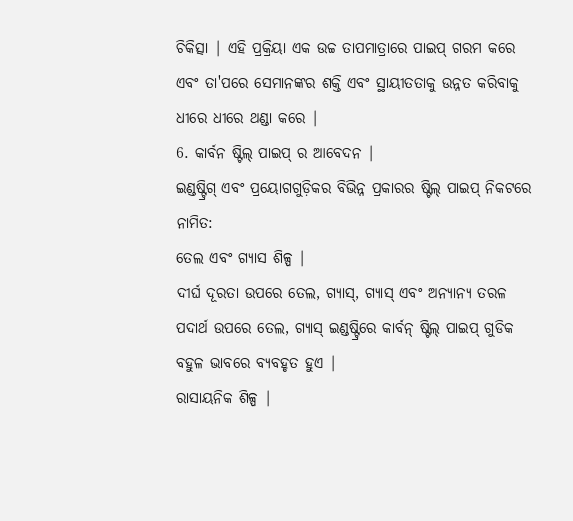ଚିକିତ୍ସା | ଏହି ପ୍ରକ୍ରିୟା ଏକ ଉଚ୍ଚ ତାପମାତ୍ରାରେ ପାଇପ୍ ଗରମ କରେ ଏବଂ ତା'ପରେ ସେମାନଙ୍କର ଶକ୍ତି ଏବଂ ସ୍ଥାୟୀତତାକୁ ଉନ୍ନତ କରିବାକୁ ଧୀରେ ଧୀରେ ଥଣ୍ଡା କରେ |
6. କାର୍ବନ ଷ୍ଟିଲ୍ ପାଇପ୍ ର ଆବେଦନ |
ଇଣ୍ଡଷ୍ଟ୍ରିଗ୍ ଏବଂ ପ୍ରୟୋଗଗୁଡ଼ିକର ବିଭିନ୍ନ ପ୍ରକାରର ଷ୍ଟିଲ୍ ପାଇପ୍ ନିକଟରେ ନାମିତ:
ତେଲ ଏବଂ ଗ୍ୟାସ ଶିଳ୍ପ |
ଦୀର୍ଘ ଦୂରତା ଉପରେ ତେଲ, ଗ୍ୟାସ୍, ଗ୍ୟାସ୍ ଏବଂ ଅନ୍ୟାନ୍ୟ ତରଳ ପଦାର୍ଥ ଉପରେ ତେଲ, ଗ୍ୟାସ୍ ଇଣ୍ଡଷ୍ଟ୍ରିରେ କାର୍ବନ୍ ଷ୍ଟିଲ୍ ପାଇପ୍ ଗୁଡିକ ବହୁଳ ଭାବରେ ବ୍ୟବହୃତ ହୁଏ |
ରାସାୟନିକ ଶିଳ୍ପ |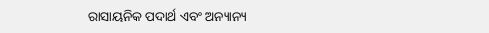ରାସାୟନିକ ପଦାର୍ଥ ଏବଂ ଅନ୍ୟାନ୍ୟ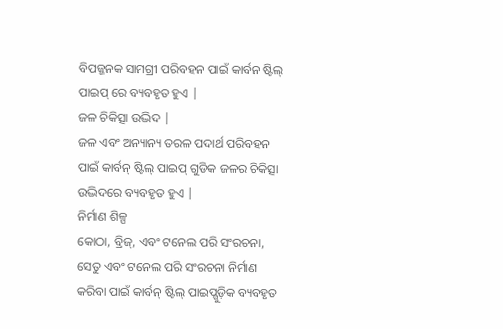ବିପଜ୍ଜନକ ସାମଗ୍ରୀ ପରିବହନ ପାଇଁ କାର୍ବନ ଷ୍ଟିଲ୍ ପାଇପ୍ ରେ ବ୍ୟବହୃତ ହୁଏ |
ଜଳ ଚିକିତ୍ସା ଉଦ୍ଭିଦ |
ଜଳ ଏବଂ ଅନ୍ୟାନ୍ୟ ତରଳ ପଦାର୍ଥ ପରିବହନ ପାଇଁ କାର୍ବନ୍ ଷ୍ଟିଲ୍ ପାଇପ୍ ଗୁଡିକ ଜଳର ଚିକିତ୍ସା ଉଦ୍ଭିଦରେ ବ୍ୟବହୃତ ହୁଏ |
ନିର୍ମାଣ ଶିଳ୍ପ
କୋଠା, ବ୍ରିଜ୍, ଏବଂ ଟନେଲ ପରି ସଂରଚନା, ସେତୁ ଏବଂ ଟନେଲ ପରି ସଂରଚନା ନିର୍ମାଣ କରିବା ପାଇଁ କାର୍ବନ୍ ଷ୍ଟିଲ୍ ପାଇପ୍ଗୁଡ଼ିକ ବ୍ୟବହୃତ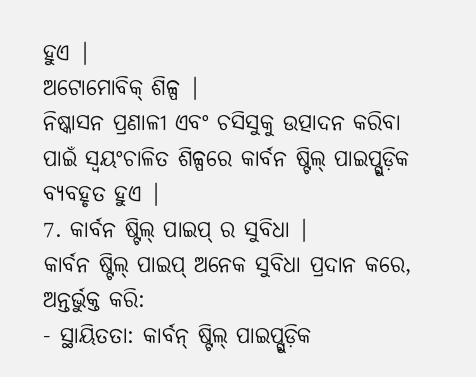ହୁଏ |
ଅଟୋମୋବିକ୍ ଶିଳ୍ପ |
ନିଷ୍କାସନ ପ୍ରଣାଳୀ ଏବଂ ଚସିସୁକୁ ଉତ୍ପାଦନ କରିବା ପାଇଁ ସ୍ୱୟଂଚାଳିତ ଶିଳ୍ପରେ କାର୍ବନ ଷ୍ଟିଲ୍ ପାଇପ୍ଗୁଡ଼ିକ ବ୍ୟବହୃତ ହୁଏ |
7. କାର୍ବନ ଷ୍ଟିଲ୍ ପାଇପ୍ ର ସୁବିଧା |
କାର୍ବନ ଷ୍ଟିଲ୍ ପାଇପ୍ ଅନେକ ସୁବିଧା ପ୍ରଦାନ କରେ, ଅନ୍ତର୍ଭୁକ୍ତ କରି:
- ସ୍ଥାୟିତତା: କାର୍ବନ୍ ଷ୍ଟିଲ୍ ପାଇପ୍ଗୁଡ଼ିକ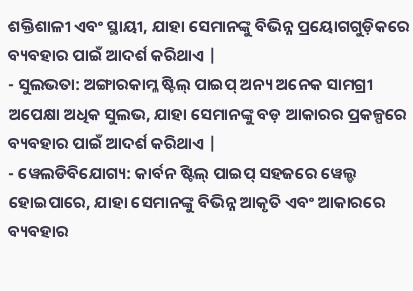ଶକ୍ତିଶାଳୀ ଏବଂ ସ୍ଥାୟୀ, ଯାହା ସେମାନଙ୍କୁ ବିଭିନ୍ନ ପ୍ରୟୋଗଗୁଡ଼ିକରେ ବ୍ୟବହାର ପାଇଁ ଆଦର୍ଶ କରିଥାଏ |
- ସୁଲଭତା: ଅଙ୍ଗାରକାମ୍ଳ ଷ୍ଟିଲ୍ ପାଇପ୍ ଅନ୍ୟ ଅନେକ ସାମଗ୍ରୀ ଅପେକ୍ଷା ଅଧିକ ସୁଲଭ, ଯାହା ସେମାନଙ୍କୁ ବଡ଼ ଆକାରର ପ୍ରକଳ୍ପରେ ବ୍ୟବହାର ପାଇଁ ଆଦର୍ଶ କରିଥାଏ |
- ୱେଲଡିବିଯୋଗ୍ୟ: କାର୍ବନ ଷ୍ଟିଲ୍ ପାଇପ୍ ସହଜରେ ୱେଲ୍ଡ ହୋଇପାରେ, ଯାହା ସେମାନଙ୍କୁ ବିଭିନ୍ନ ଆକୃତି ଏବଂ ଆକାରରେ ବ୍ୟବହାର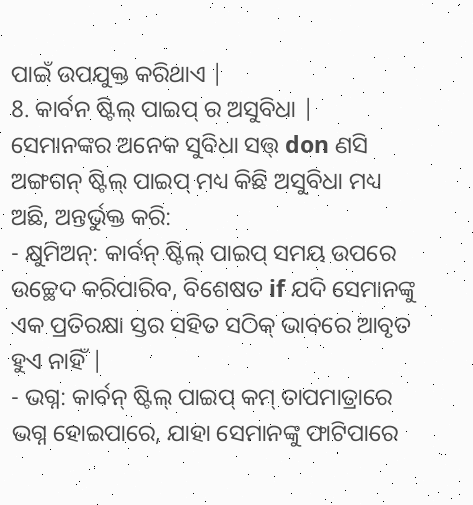ପାଇଁ ଉପଯୁକ୍ତ କରିଥାଏ |
8. କାର୍ବନ ଷ୍ଟିଲ୍ ପାଇପ୍ ର ଅସୁବିଧା |
ସେମାନଙ୍କର ଅନେକ ସୁବିଧା ସତ୍ତ୍ don ଣସି ଅଙ୍ଗଗନ୍ ଷ୍ଟିଲ୍ ପାଇପ୍ ମଧ୍ୟ କିଛି ଅସୁବିଧା ମଧ୍ୟ ଅଛି, ଅନ୍ତର୍ଭୁକ୍ତ କରି:
- କ୍ଷୁମିଅନ୍: କାର୍ବନ୍ ଷ୍ଟିଲ୍ ପାଇପ୍ ସମୟ ଉପରେ ଉଚ୍ଛେଦ କରିପାରିବ, ବିଶେଷତ if ଯଦି ସେମାନଙ୍କୁ ଏକ ପ୍ରତିରକ୍ଷା ସ୍ତର ସହିତ ସଠିକ୍ ଭାବରେ ଆବୃତ ହୁଏ ନାହିଁ |
- ଭଗ୍ନ: କାର୍ବନ୍ ଷ୍ଟିଲ୍ ପାଇପ୍ କମ୍ ତାପମାତ୍ରାରେ ଭଗ୍ନ ହୋଇପାରେ, ଯାହା ସେମାନଙ୍କୁ ଫାଟିପାରେ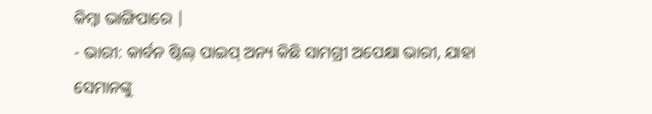କିମ୍ବା ଭାଙ୍ଗିପାରେ |
- ଭାରୀ: କାର୍ବନ ଷ୍ଟିଲ୍ ପାଇପ୍ ଅନ୍ୟ କିଛି ସାମଗ୍ରୀ ଅପେକ୍ଷା ଭାରୀ, ଯାହା ସେମାନଙ୍କୁ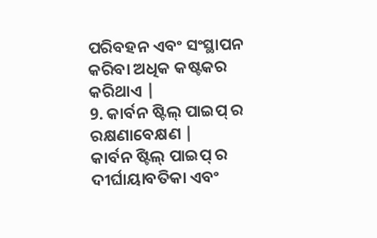ପରିବହନ ଏବଂ ସଂସ୍ଥାପନ କରିବା ଅଧିକ କଷ୍ଟକର କରିଥାଏ |
9. କାର୍ବନ ଷ୍ଟିଲ୍ ପାଇପ୍ ର ରକ୍ଷଣାବେକ୍ଷଣ |
କାର୍ବନ ଷ୍ଟିଲ୍ ପାଇପ୍ ର ଦୀର୍ଘାୟାବତିକା ଏବଂ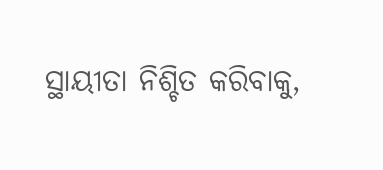ସ୍ଥାୟୀତା ନିଶ୍ଚିତ କରିବାକୁ,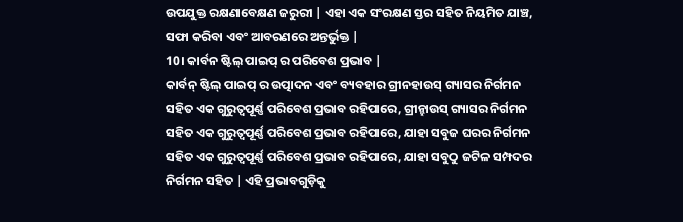ଉପଯୁକ୍ତ ରକ୍ଷଣାବେକ୍ଷଣ ଜରୁରୀ | ଏହା ଏକ ସଂରକ୍ଷଣ ସ୍ତର ସହିତ ନିୟମିତ ଯାଞ୍ଚ, ସଫା କରିବା ଏବଂ ଆବରଣରେ ଅନ୍ତର୍ଭୁକ୍ତ |
10। କାର୍ବନ ଷ୍ଟିଲ୍ ପାଇପ୍ ର ପରିବେଶ ପ୍ରଭାବ |
କାର୍ବନ୍ ଷ୍ଟିଲ୍ ପାଇପ୍ ର ଉତ୍ପାଦନ ଏବଂ ବ୍ୟବହାର ଗ୍ରୀନହାଉସ୍ ଗ୍ୟାସର ନିର୍ଗମନ ସହିତ ଏକ ଗୁରୁତ୍ୱପୂର୍ଣ୍ଣ ପରିବେଶ ପ୍ରଭାବ ରହିପାରେ, ଗ୍ରୀନ୍ହାଉସ୍ ଗ୍ୟାସର ନିର୍ଗମନ ସହିତ ଏକ ଗୁରୁତ୍ୱପୂର୍ଣ୍ଣ ପରିବେଶ ପ୍ରଭାବ ରହିପାରେ, ଯାହା ସବୁଜ ଘରର ନିର୍ଗମନ ସହିତ ଏକ ଗୁରୁତ୍ୱପୂର୍ଣ୍ଣ ପରିବେଶ ପ୍ରଭାବ ରହିପାରେ, ଯାହା ସବୁଠୁ ଜଟିଳ ସମ୍ପଦର ନିର୍ଗମନ ସହିତ | ଏହି ପ୍ରଭାବଗୁଡ଼ିକୁ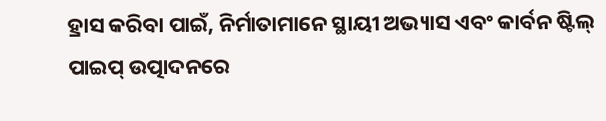ହ୍ରାସ କରିବା ପାଇଁ, ନିର୍ମାତାମାନେ ସ୍ଥାୟୀ ଅଭ୍ୟାସ ଏବଂ କାର୍ବନ ଷ୍ଟିଲ୍ ପାଇପ୍ ଉତ୍ପାଦନରେ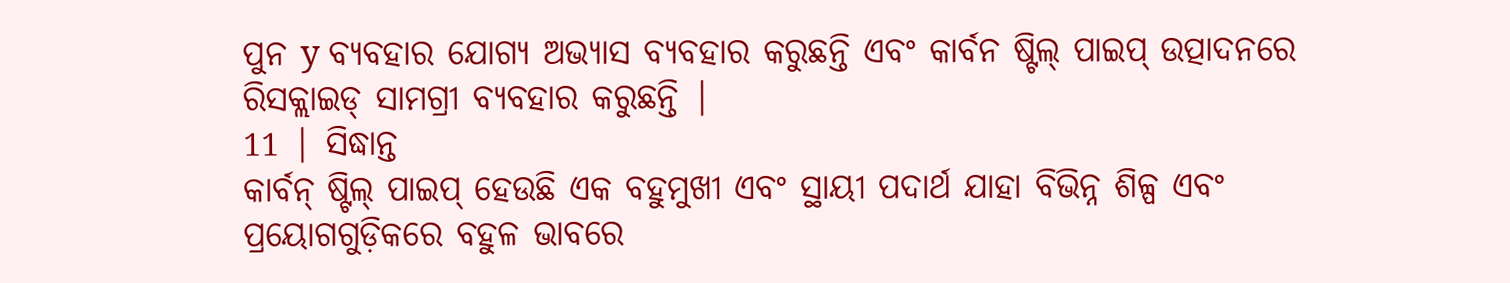ପୁନ y ବ୍ୟବହାର ଯୋଗ୍ୟ ଅଭ୍ୟାସ ବ୍ୟବହାର କରୁଛନ୍ତି ଏବଂ କାର୍ବନ ଷ୍ଟିଲ୍ ପାଇପ୍ ଉତ୍ପାଦନରେ ରିସକ୍ଲାଇଡ୍ ସାମଗ୍ରୀ ବ୍ୟବହାର କରୁଛନ୍ତି |
11 | ସିଦ୍ଧାନ୍ତ
କାର୍ବନ୍ ଷ୍ଟିଲ୍ ପାଇପ୍ ହେଉଛି ଏକ ବହୁମୁଖୀ ଏବଂ ସ୍ଥାୟୀ ପଦାର୍ଥ ଯାହା ବିଭିନ୍ନ ଶିଳ୍ପ ଏବଂ ପ୍ରୟୋଗଗୁଡ଼ିକରେ ବହୁଳ ଭାବରେ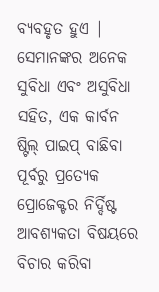ବ୍ୟବହୃତ ହୁଏ | ସେମାନଙ୍କର ଅନେକ ସୁବିଧା ଏବଂ ଅସୁବିଧା ସହିତ, ଏକ କାର୍ବନ ଷ୍ଟିଲ୍ ପାଇପ୍ ବାଛିବା ପୂର୍ବରୁ ପ୍ରତ୍ୟେକ ପ୍ରୋଜେକ୍ଟର ନିର୍ଦ୍ଦିଷ୍ଟ ଆବଶ୍ୟକତା ବିଷୟରେ ବିଚାର କରିବା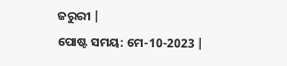ଜରୁରୀ |
ପୋଷ୍ଟ ସମୟ: ମେ-10-2023 |